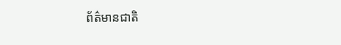ព័ត៌មានជាតិ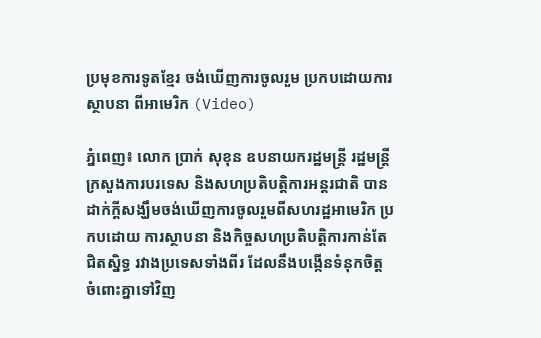ប្រមុខការទូតខ្មែរ ចង់ឃើញការចូលរួម ប្រកបដោយការស្ថាបនា ពីអាមេរិក (Video)

ភ្នំពេញ៖ លោក ប្រាក់ សុខុន ឧបនាយករដ្ឋមន្រ្តី រដ្ឋមន្រ្តីក្រសួងការបរទេស និងសហប្រតិបត្តិការអន្តរជាតិ បានដាក់ក្ដីសង្ឃឹមចង់ឃើញការចូលរួមពីសហរដ្ឋអាមេរិក ប្រកបដោយ ការស្ថាបនា និងកិច្ចសហប្រតិបត្តិការកាន់តែជិតស្និទ្ធ រវាងប្រទេសទាំងពីរ ដែលនឹងបង្កើនទំនុកចិត្ត ចំពោះគ្នាទៅវិញ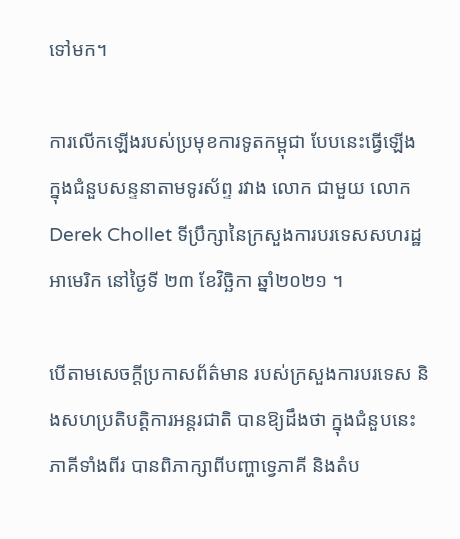ទៅមក។

ការលើកឡើងរបស់ប្រមុខការទូតកម្ពុជា បែបនេះធ្វើឡើង ក្នុងជំនួបសន្ទនាតាមទូរស័ព្ទ រវាង លោក ជាមួយ លោក Derek Chollet ទីប្រឹក្សានៃក្រសួងការបរទេសសហរដ្ឋអាមេរិក នៅថ្ងៃទី ២៣ ខែវិច្ឆិកា ឆ្នាំ២០២១ ។

បើតាមសេចក្ដីប្រកាសព័ត៌មាន របស់ក្រសួងការបរទេស និងសហប្រតិបត្តិការអន្តរជាតិ បានឱ្យដឹងថា ក្នុងជំនួបនេះភាគីទាំងពីរ បានពិភាក្សាពីបញ្ហាទ្វេភាគី និងតំប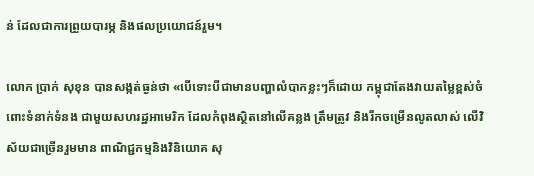ន់ ដែលជាការព្រួយបារម្ភ និងផលប្រយោជន៍រួម។

លោក ប្រាក់ សុខុន បានសង្កត់ធ្ងន់ថា «បើទោះបីជាមានបញ្ហាលំបាកខ្លះៗក៏ដោយ កម្ពុជាតែងវាយតម្លៃខ្ពស់ចំពោះទំនាក់ទំនង ជាមួយសហរដ្ឋអាមេរិក ដែលកំពុងស្ថិតនៅលើគន្លង ត្រឹមត្រូវ និងរីកចម្រើនលូតលាស់ លើវិស័យជាច្រើនរួមមាន ពាណិជ្ជកម្មនិងវិនិយោគ សុ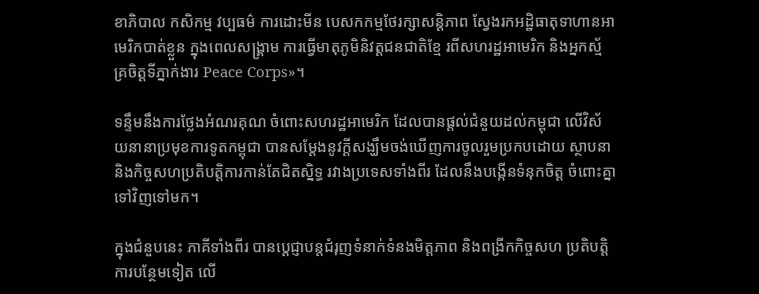ខាភិបាល កសិកម្ម វប្បធម៌ ការដោះមីន បេសកកម្មថែរក្សាសន្តិភាព ស្វែងរកអដ្ឋិធាតុទាហានអាមេរិកបាត់ខ្លួន ក្នុងពេលសង្គ្រាម ការធ្វើមាតុភូមិនិវត្តជនជាតិខ្មែ រពីសហរដ្ឋអាមេរិក និងអ្នកស្ម័គ្រចិត្តទីភ្នាក់ងារ Peace Corps»។

ទន្ទឹមនឹងការថ្លែងអំណរគុណ ចំពោះសហរដ្ឋអាមេរិក ដែលបានផ្ដល់ជំនួយដល់កម្ពុជា លើវិស័យនានាប្រមុខការទូតកម្ពុជា បានសម្តែងនូវក្ដីសង្ឃឹមចង់ឃើញការចូលរួមប្រកបដោយ ស្ថាបនា និងកិច្ចសហប្រតិបត្តិការកាន់តែជិតស្និទ្ធ រវាងប្រទេសទាំងពីរ ដែលនឹងបង្កើនទំនុកចិត្ត ចំពោះគ្នាទៅវិញទៅមក។

ក្នុងជំនួបនេះ ភាគីទាំងពីរ បានប្តេជ្ញាបន្តជំរុញទំនាក់ទំនងមិត្តភាព និងពង្រីកកិច្ចសហ ប្រតិបត្តិការបន្ថែមទៀត លើ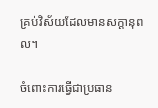គ្រប់វិស័យដែលមានសក្តានុពល។

ចំពោះការធ្វើជាប្រធាន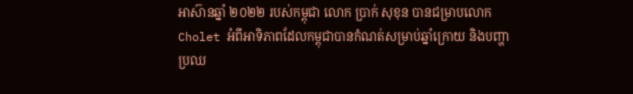អាស៊ានឆ្នាំ ២០២២ របស់កម្ពុជា លោក ប្រាក់ សុខុន បានជម្រាបលោក Cholet អំពីអាទិភាពដែលកម្ពុជាបានកំណត់សម្រាប់ឆ្នាំក្រោយ និងបញ្ហាប្រឈ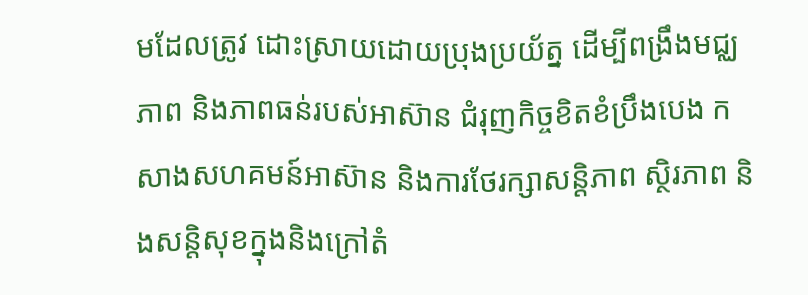មដែលត្រូវ ដោះស្រាយដោយប្រុងប្រយ័ត្ន ដើម្បីពង្រឹងមជ្ឈភាព និងភាពធន់របស់អាស៊ាន ជំរុញកិច្ចខិតខំប្រឹងបេង កសាងសហគមន៍អាស៊ាន និងការថែរក្សាសន្តិភាព ស្ថិរភាព និងសន្តិសុខក្នុងនិងក្រៅតំ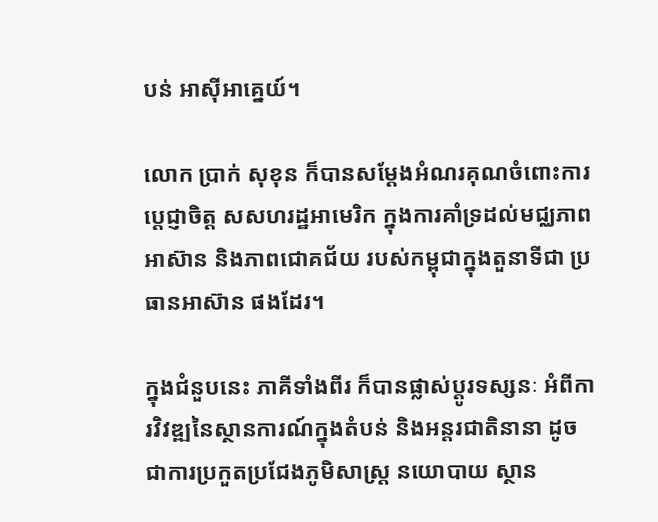បន់ អាស៊ីអាគ្នេយ៍។

លោក ប្រាក់ សុខុន ក៏បានសម្តែងអំណរគុណចំពោះការប្តេជ្ញាចិត្ត សសហរដ្ឋអាមេរិក ក្នុងការគាំទ្រដល់មជ្ឈភាពអាស៊ាន និងភាពជោគជ័យ របស់កម្ពុជាក្នុងតួនាទីជា ប្រធានអាស៊ាន ផងដែរ។

ក្នុងជំនួបនេះ ភាគីទាំងពីរ ក៏បានផ្លាស់ប្តូរទស្សនៈ អំពីការវិវឌ្ឍនៃស្ថានការណ៍ក្នុងតំបន់ និងអន្តរជាតិនានា ដូចជាការប្រកួតប្រជែងភូមិសាស្ត្រ នយោបាយ ស្ថាន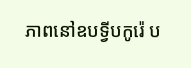ភាពនៅឧបទ្វីបកូរ៉េ ប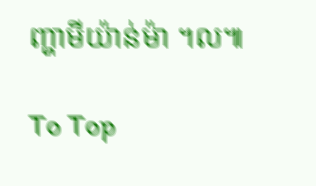ញ្ហាមីយ៉ាន់ម៉ា ។ល៕

To Top